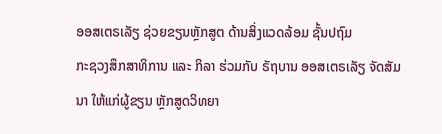ອອສເຕຣເລັຽ ຊ່ວຍຂຽນຫຼັກສູຕ ດ້ານສິ່ງແວດລ້ອມ ຊັ້ນປຖົມ
ກະຊວງສຶກສາທິການ ແລະ ກິລາ ຮ່ວມກັບ ຣັຖບານ ອອສເຕຣເລັຽ ຈັດສັມນາ ໃຫ້ແກ່ຜູ້ຂຽນ ຫຼັກສູດວິທຍາ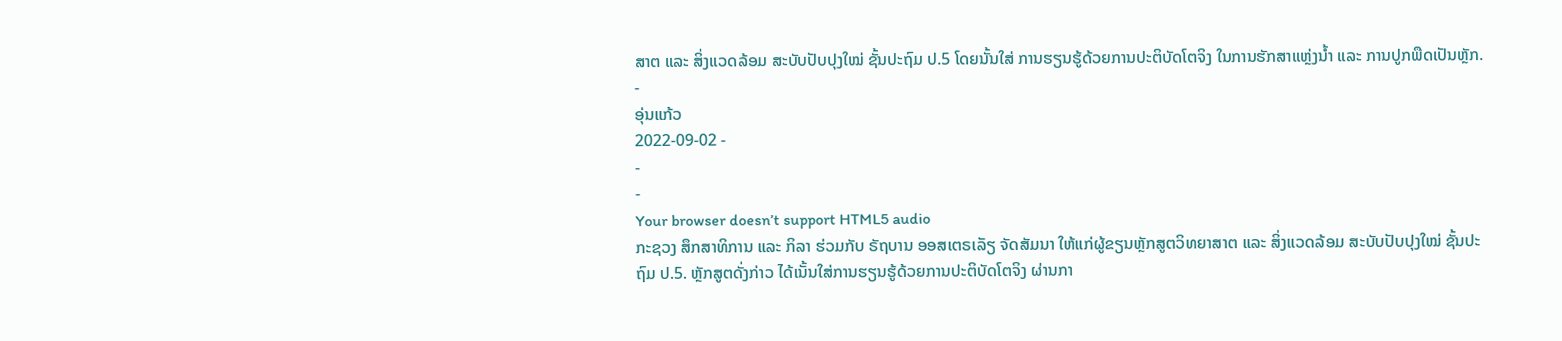ສາຕ ແລະ ສິ່ງແວດລ້ອມ ສະບັບປັບປຸງໃໝ່ ຊັ້ນປະຖົມ ປ.5 ໂດຍນັ້ນໃສ່ ການຮຽນຮູ້ດ້ວຍການປະຕິບັດໂຕຈິງ ໃນການຮັກສາແຫຼ່ງນ້ຳ ແລະ ການປູກພືດເປັນຫຼັກ.
-
ອຸ່ນແກ້ວ
2022-09-02 -
-
-
Your browser doesn’t support HTML5 audio
ກະຊວງ ສຶກສາທິການ ແລະ ກິລາ ຮ່ວມກັບ ຣັຖບານ ອອສເຕຣເລັຽ ຈັດສັມນາ ໃຫ້ແກ່ຜູ້ຂຽນຫຼັກສູຕວິທຍາສາຕ ແລະ ສິ່ງແວດລ້ອມ ສະບັບປັບປຸງໃໝ່ ຊັ້ນປະຖົມ ປ.5. ຫຼັກສູຕດັ່ງກ່າວ ໄດ້ເນັ້ນໃສ່ການຮຽນຮູ້ດ້ວຍການປະຕິບັດໂຕຈິງ ຜ່ານກາ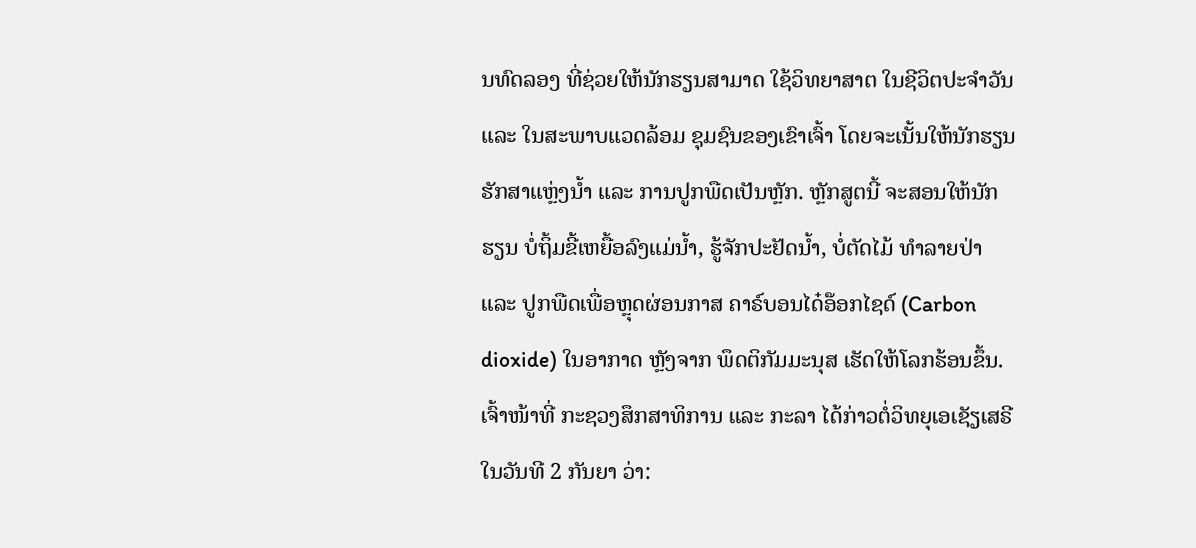ນທົດລອງ ທີ່ຊ່ວຍໃຫ້ນັກຮຽນສາມາດ ໃຊ້ວິທຍາສາຕ ໃນຊີວິຕປະຈຳວັນ ແລະ ໃນສະພາບແວດລ້ອມ ຊຸມຊົນຂອງເຂົາເຈົ້າ ໂດຍຈະເນັ້ນໃຫ້ນັກຮຽນ ຮັກສາແຫຼ່ງນ້ຳ ແລະ ການປູກພືດເປັນຫຼັກ. ຫຼັກສູຕນີ້ ຈະສອນໃຫ້ນັກຮຽນ ບໍ່ຖິ້ມຂີ້ເຫຍື້ອລົງແມ່ນ້ຳ, ຮູ້ຈັກປະຢັດນ້ຳ, ບໍ່ຕັດໄມ້ ທຳລາຍປ່າ ແລະ ປູກພືດເພື່ອຫຼຸດຜ່ອນກາສ ຄາຣ໌ບອນໄດ໋ອ໊ອກໄຊດ໌ (Carbon dioxide) ໃນອາກາດ ຫຼັງຈາກ ພຶດຕິກັມມະນຸສ ເຮັດໃຫ້ໂລກຮ້ອນຂຶ້ນ.
ເຈົ້າໜ້າທີ່ ກະຊວງສຶກສາທິການ ແລະ ກະລາ ໄດ້ກ່າວຕໍ່ວິທຍຸເອເຊັຽເສຣີ ໃນວັນທີ 2 ກັນຍາ ວ່າ: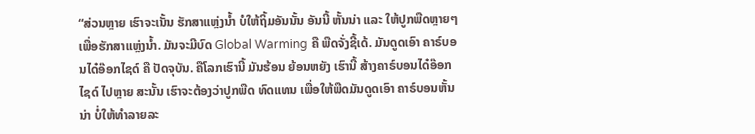“ສ່ວນຫຼາຍ ເຮົາຈະເນັ້ນ ຮັກສາແຫຼ່ງນ້ຳ ບໍໃຫ້ຖິ້ມອັນນັ້ນ ອັນນີ້ ຫັ້ນນ່າ ແລະ ໃຫ້ປູກພືດຫຼາຍໆ ເພື່ອຮັກສາແຫຼ່ງນ້ຳ. ມັນຈະມີບົດ Global Warming ຄື ພືດຈັ່ງຊີ້ເດ້. ມັນດູດເອົາ ຄາຣ໌ບອນໄດ໋ອ໊ອກໄຊດ໌ ຄື ປັດຈຸບັນ. ຄືໂລກເຮົານີ້ ມັນຮ້ອນ ຍ້ອນຫຍັງ ເຮົານີ້ ສ້າງຄາຣ໌ບອນໄດ໋ອ໊ອກໄຊດ໌ ໄປຫຼາຍ ສະນັ້ນ ເຮົາຈະຕ້ອງວ່າປູກພືດ ທົດແທນ ເພື່ອໃຫ້ພືດມັນດູດເອົາ ຄາຣ໌ບອນຫັ້ນນ່າ ບໍ່ໃຫ້ທຳລາຍລະ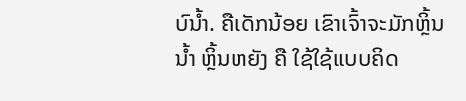ບົນ້ຳ. ຄືເດັກນ້ອຍ ເຂົາເຈົ້າຈະມັກຫຼິ້ນນ້ຳ ຫຼິ້ນຫຍັງ ຄື ໃຊ້ໃຊ້ແບບຄິດ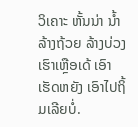ວິເຄາະ ຫັ້ນນ່າ ນ້ຳລ້າງຖ້ວຍ ລ້າງບ່ວງເຮົາເຫຼືອເດ້ ເອົາເຮັດຫຍັງ ເອົາໄປຖິ້ມເລີຍບໍ່.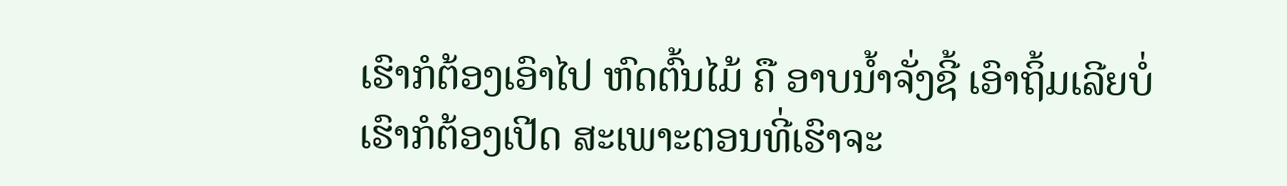ເຮົາກໍຕ້ອງເອົາໄປ ຫົດຕົ້ນໄມ້ ຄື ອາບນ້ຳຈັ່ງຊີ້ ເອົາຖິ້ມເລີຍບໍ່ ເຮົາກໍຕ້ອງເປີດ ສະເພາະຕອນທີ່ເຮົາຈະ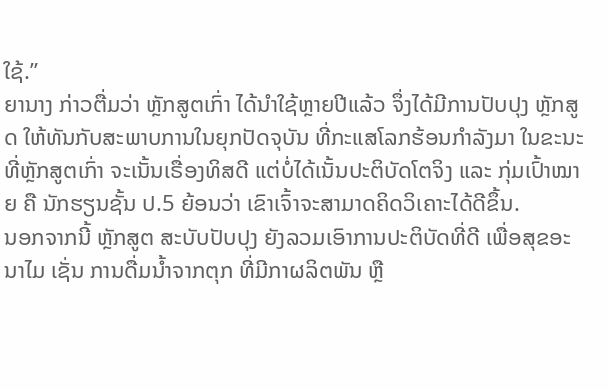ໃຊ້.”
ຍານາງ ກ່າວຕື່ມວ່າ ຫຼັກສູຕເກົ່າ ໄດ້ນຳໃຊ້ຫຼາຍປີແລ້ວ ຈຶ່ງໄດ້ມີການປັບປຸງ ຫຼັກສູດ ໃຫ້ທັນກັບສະພາບການໃນຍຸກປັດຈຸບັນ ທີ່ກະແສໂລກຮ້ອນກຳລັງມາ ໃນຂະນະທີ່ຫຼັກສູຕເກົ່າ ຈະເນັ້ນເຣື່ອງທິສດີ ແຕ່ບໍ່ໄດ້ເນັ້ນປະຕິບັດໂຕຈິງ ແລະ ກຸ່ມເປົ້າໝາຍ ຄື ນັກຮຽນຊັ້ນ ປ.5 ຍ້ອນວ່າ ເຂົາເຈົ້າຈະສາມາດຄິດວິເຄາະໄດ້ດີຂຶ້ນ.
ນອກຈາກນີ້ ຫຼັກສູຕ ສະບັບປັບປຸງ ຍັງລວມເອົາການປະຕິບັດທີ່ດີ ເພື່ອສຸຂອະນາໄມ ເຊັ່ນ ການດື່ມນ້ຳຈາກຕຸກ ທີ່ມີກາຜລິຕພັນ ຫຼື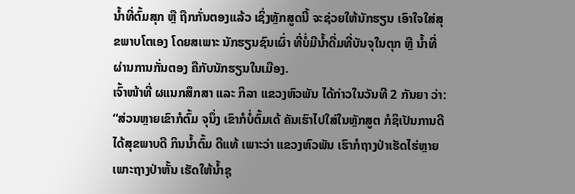ນ້ຳທີ່ຕົ້ມສຸກ ຫຼື ຖືກກັ່ນຕອງແລ້ວ ເຊິ່ງຫຼັກສູດນີ້ ຈະຊ່ວຍໃຫ້ນັກຮຽນ ເອົາໃຈໃສ່ສຸຂພາບໂຕເອງ ໂດຍສເພາະ ນັກຮຽນຊົນເຜົ່າ ທີ່ບໍ່ມີນ້ຳດື່ມທີ່ບັນຈຸໃນຕຸກ ຫຼື ນ້ຳທີ່ຜ່ານການກັ່ນຕອງ ຄືກັບນັກຮຽນໃນເມືອງ.
ເຈົ້າໜ້າທີ່ ຜແນກສຶກສາ ແລະ ກິລາ ແຂວງຫົວພັນ ໄດ້ກ່າວໃນວັນທີ 2 ກັນຍາ ວ່າ:
“ສ່ວນຫຼາຍເຂົາກໍຕົ້ມ ຈຸນຶ່ງ ເຂົາກໍບໍ່ຕົ້ມເດ້ ຄັນເຮົາໄປໃສ່ໃນຫຼັກສູຕ ກໍຊິເປັນການດີ ໄດ້ສຸຂພາບດີ ກິນນ້ຳຕົ້ມ ດີແທ້ ເພາະວ່າ ແຂວງຫົວພັນ ເຮົາກໍຖາງປ່າເຮັດໄຮ່ຫຼາຍ ເພາະຖາງປ່າຫັ້ນ ເຮັດໃຫ້ນ້ຳຊຸ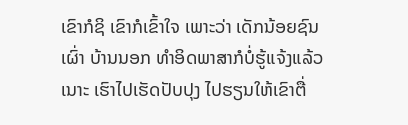ເຂົາກໍຊິ ເຂົາກໍເຂົ້າໃຈ ເພາະວ່າ ເດັກນ້ອຍຊົນເຜົ່າ ບ້ານນອກ ທຳອິດພາສາກໍບໍ່ຮູ້ແຈ້ງແລ້ວເນາະ ເຮົາໄປເຮັດປັບປຸງ ໄປຮຽນໃຫ້ເຂົາຕື່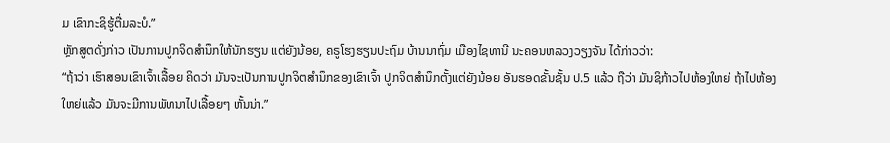ມ ເຂົາກະຊິຮູ້ຕື່ມລະບໍ.”
ຫຼັກສູຕດັ່ງກ່າວ ເປັນການປູກຈິດສຳນຶກໃຫ້ນັກຮຽນ ແຕ່ຍັງນ້ອຍ, ຄຣູໂຮງຮຽນປະຖົມ ບ້ານນາຖົ່ມ ເມືອງໄຊທານີ ນະຄອນຫລວງວຽງຈັນ ໄດ້ກ່າວວ່າ:
“ຖ້າວ່າ ເຮົາສອນເຂົາເຈົ້າເລື້ອຍ ຄິດວ່າ ມັນຈະເປັນການປູກຈິຕສຳນຶກຂອງເຂົາເຈົ້າ ປູກຈິຕສຳນຶກຕັ້ງແຕ່ຍັງນ້ອຍ ອັນຮອດຂັ້ນຊັ້ນ ປ.5 ແລ້ວ ຖືວ່າ ມັນຊິກ້າວໄປຫ້ອງໃຫຍ່ ຖ້າໄປຫ້ອງໃຫຍ່ແລ້ວ ມັນຈະມີການພັທນາໄປເລື້ອຍໆ ຫັ້ນນ່າ.”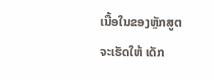ເນື້ອໃນຂອງຫຼັກສູຕ ຈະເຮັດໃຫ້ ເດັກ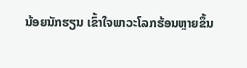ນ້ອຍນັກຮຽນ ເຂົ້າໃຈພາວະໂລກຮ້ອນຫຼາຍຂຶ້ນ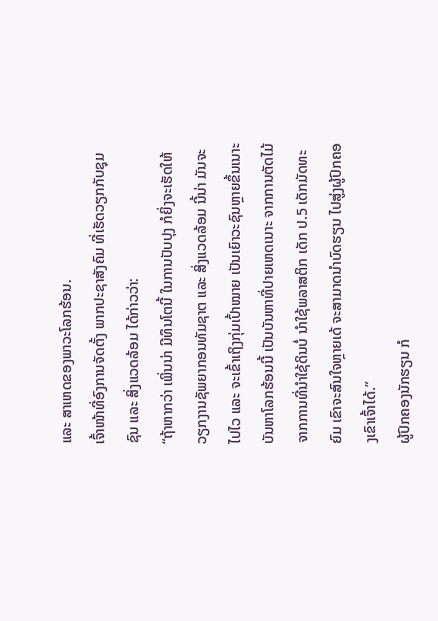ແລະ ສາເຫດຂອງພາວະໂລກຮ້ອນ.
ເຈົ້າໜ້າທີ່ອົງການຈັດຕັ້ງ ພາກປະຊາສັງຄົມ ທີ່ເຮັດວຽກກັບຊຸມຊົນ ແລະ ສິ່ງແວດລ້ອມ ໄດ້ກ່າວວ່າ:
“ຖ້າຫາກວ່າ ເພິ່ນນ່າ ມີທຶນໂຕນີ້ ໃນການປັບປຸງ ກໍຍິ່ງຈະເຮັດໃຫ້ ວຽກງານຊັພຍາກອນທັມຊາຕ ແລະ ສິ່ງແວດລ້ອມ ນີ້ນ່າ ມັນຈະໄປໄວ ແລະ ຈະເຂົ້າເຖິງກຸ່ມເປົ້າໝາຍ ເປັນເຍົາວະຊົນຫຼາຍຂຶ້ນເນາະ ບັນຫາໂລກຮ້ອນນີ້ ເປັນບັນຫາທີ່ປາຍເຫດເນາະ ຈາກການຕັດໄມ້ ຈາກການທີ່ນຳໃຊ້ດິນບໍ່ ນຳໃຊ້ພລາສຕິກ ເດັກ ປ.5 ເດັກມັດທະຍົມ ເຂົາຈະສົນໃຈຫຼາຍເດ້ ຈະສາມາດນຳບົດຮຽນ ໄປສູ່ງຜູ້ປົກຄອງເຂົາເຈົ້າໄດ້.”
ຜູ້ປົກຄອງນັກຮຽນ ກໍ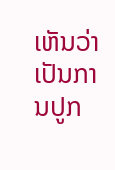ເຫັນວ່າ ເປັນການປູກ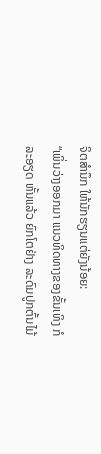ຈິຕສຳນຶກ ໃຫ້ນັກຮຽນແຕ່ຍັງນ້ອຍ:
“ເພິ່ນວ່າງອອກມາ ແນວທິດທາງຂອງຂັ້ນເທິງ ກໍລະອຽດ ຫັ້ນແລ້ວ ຍົກໂຕຢ່າງ ລະດົມປູກຕົ້ນໄມ້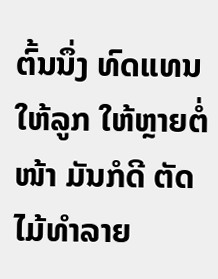ຕົ້ນນຶ່ງ ທົດແທນໃຫ້ລູກ ໃຫ້ຫຼາຍຕໍ່ໜ້າ ມັນກໍດີ ຕັດໄມ້ທຳລາຍ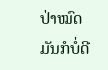ປ່າໝົດ ມັນກໍບໍ່ດີ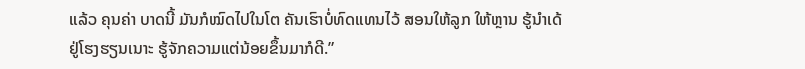ແລ້ວ ຄຸນຄ່າ ບາດນີ້ ມັນກໍໝົດໄປໃນໂຕ ຄັນເຮົາບໍ່ທົດແທນໄວ້ ສອນໃຫ້ລູກ ໃຫ້ຫຼານ ຮູ້ນຳເດ້ ຢູ່ໂຮງຮຽນເນາະ ຮູ້ຈັກຄວາມແຕ່ນ້ອຍຂຶ້ນມາກໍດີ.”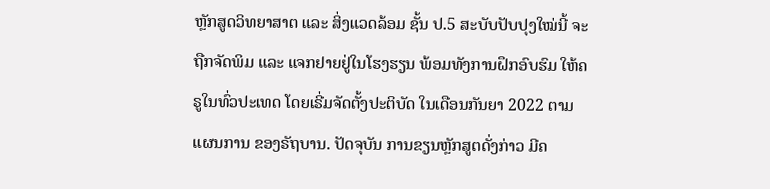ຫຼັກສູດວິທຍາສາຕ ແລະ ສິ່ງແວດລ້ອມ ຊັ້ນ ປ.5 ສະບັບປັບປຸງໃໝ່ນີ້ ຈະຖືກຈັດພິມ ແລະ ແຈກຢາຍຢູ່ໃນໂຮງຮຽນ ພ້ອມທັງການຝຶກອົບຮົມ ໃຫ້ຄຣູໃນທົ່ວປະເທດ ໂດຍເຣີ່ມຈັດຕັ້ງປະຕິບັດ ໃນເດືອນກັນຍາ 2022 ຕາມແຜນການ ຂອງຣັຖບານ. ປັດຈຸບັນ ການຂຽນຫຼັກສູຕດັ່ງກ່າວ ມີຄ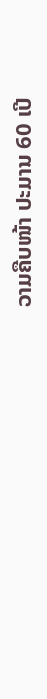ວາມຄືບໜ້າ ປະມານ 60 ເປີ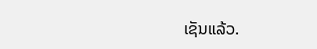ເຊັນແລ້ວ.